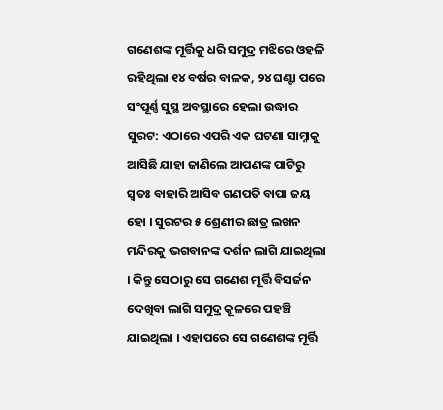ଗଣେଶଙ୍କ ମୂର୍ତ୍ତିକୁ ଧରି ସମୁଦ୍ର ମଝିରେ ଓହଳି ରହିଥିଲା ୧୪ ବର୍ଷର ବାଳକ, ୨୪ ଘଣ୍ଟା ପରେ ସଂପୂର୍ଣ୍ଣ ସୁସ୍ଥ ଅବସ୍ଥାରେ ହେଲା ଉଦ୍ଧାର
ସୁରଟ: ଏଠାରେ ଏପରି ଏକ ଘଟଣା ସାମ୍ନାକୁ ଆସିଛି ଯାହା ଜାଣିଲେ ଆପଣଙ୍କ ପାଟିରୁ ସ୍ୱତଃ ବାହାରି ଆସିବ ଗଣପତି ବାପା ଜୟ ହୋ । ସୁରଟର ୫ ଶ୍ରେଣୀର ଛାତ୍ର ଲଖନ ମନ୍ଦିରକୁ ଭଗବାନଙ୍କ ଦର୍ଶନ ଲାଗି ଯାଇଥିଲା । କିନ୍ତୁ ସେଠାରୁ ସେ ଗଣେଶ ମୂର୍ତ୍ତି ବିସର୍ଜନ ଦେଖିବା ଲାଗି ସମୁଦ୍ର କୂଳରେ ପହଞ୍ଚି ଯାଇଥିଲା । ଏହାପରେ ସେ ଗଣେଶଙ୍କ ମୂର୍ତ୍ତି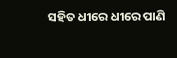ସହିତ ଧୀରେ ଧୀରେ ପାଣି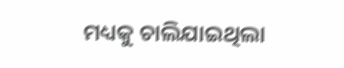ମଧ୍ୟକୁ ଚାଲିଯାଇଥିଲା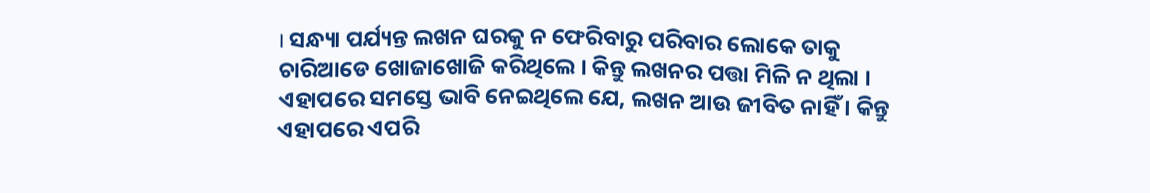। ସନ୍ଧ୍ୟା ପର୍ଯ୍ୟନ୍ତ ଲଖନ ଘରକୁ ନ ଫେରିବାରୁ ପରିବାର ଲୋକେ ତାକୁ ଚାରିଆଡେ ଖୋଜାଖୋଜି କରିଥିଲେ । କିନ୍ତୁ ଲଖନର ପତ୍ତା ମିଳି ନ ଥିଲା । ଏହାପରେ ସମସ୍ତେ ଭାବି ନେଇଥିଲେ ଯେ, ଲଖନ ଆଉ ଜୀବିତ ନାହିଁ । କିନ୍ତୁ ଏହାପରେ ଏପରି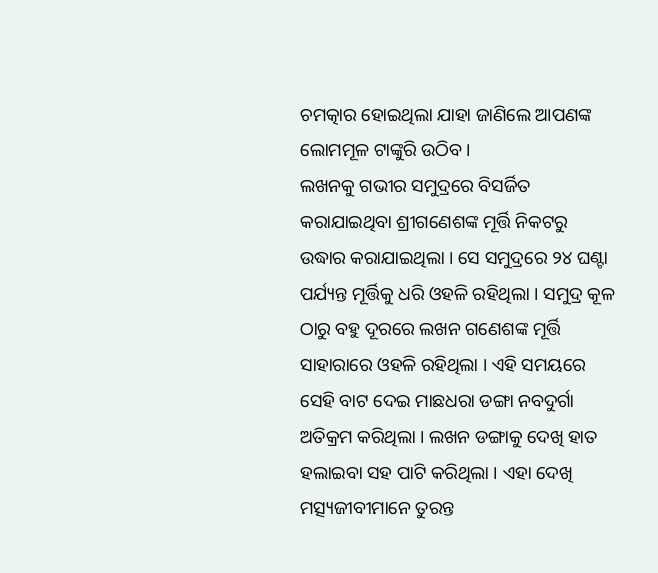ଚମତ୍କାର ହୋଇଥିଲା ଯାହା ଜାଣିଲେ ଆପଣଙ୍କ ଲୋମମୂଳ ଟାଙ୍କୁରି ଉଠିବ ।
ଲଖନକୁ ଗଭୀର ସମୁଦ୍ରରେ ବିସର୍ଜିତ କରାଯାଇଥିବା ଶ୍ରୀଗଣେଶଙ୍କ ମୂର୍ତ୍ତି ନିକଟରୁ ଉଦ୍ଧାର କରାଯାଇଥିଲା । ସେ ସମୁଦ୍ରରେ ୨୪ ଘଣ୍ଟା ପର୍ଯ୍ୟନ୍ତ ମୂର୍ତ୍ତିକୁ ଧରି ଓହଳି ରହିଥିଲା । ସମୁଦ୍ର କୂଳ ଠାରୁ ବହୁ ଦୂରରେ ଲଖନ ଗଣେଶଙ୍କ ମୂର୍ତ୍ତି ସାହାରାରେ ଓହଳି ରହିଥିଲା । ଏହି ସମୟରେ ସେହି ବାଟ ଦେଇ ମାଛଧରା ଡଙ୍ଗା ନବଦୁର୍ଗା ଅତିକ୍ରମ କରିଥିଲା । ଲଖନ ଡଙ୍ଗାକୁ ଦେଖି ହାତ ହଲାଇବା ସହ ପାଟି କରିଥିଲା । ଏହା ଦେଖି ମତ୍ସ୍ୟଜୀବୀମାନେ ତୁରନ୍ତ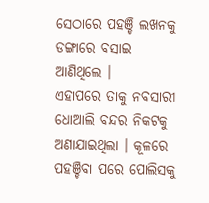ସେଠାରେ ପହଞ୍ଚି ଲଖନକୁ ଡଙ୍ଗାରେ ବସାଇ ଆଣିଥିଲେ ।
ଏହାପରେ ତାକୁ ନବସାରୀ ଧୋଆଲି ବନ୍ଦର ନିକଟକୁ ଅଣାଯାଇଥିଲା । କୂଳରେ ପହଞ୍ଚିବା ପରେ ପୋଲିସକୁ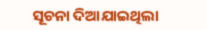ସୂଚନା ଦିଆଯାଇଥିଲା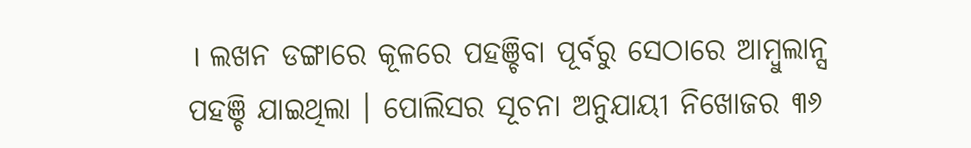। ଲଖନ ଡଙ୍ଗାରେ କୂଳରେ ପହଞ୍ଚିବା ପୂର୍ବରୁ ସେଠାରେ ଆମ୍ବୁଲାନ୍ସ ପହଞ୍ଚି ଯାଇଥିଲା । ପୋଲିସର ସୂଚନା ଅନୁଯାୟୀ ନିଖୋଜର ୩୬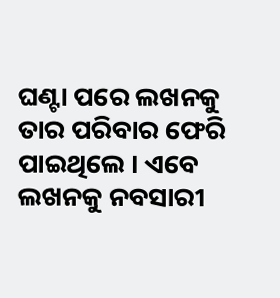ଘଣ୍ଟା ପରେ ଲଖନକୁ ତାର ପରିବାର ଫେରି ପାଇଥିଲେ । ଏବେ ଲଖନକୁ ନବସାରୀ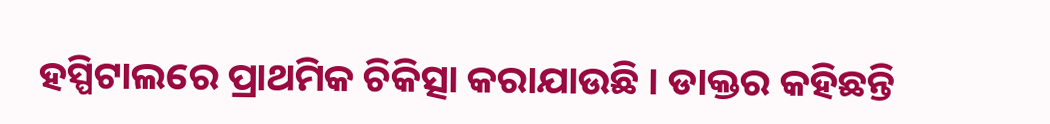ହସ୍ପିଟାଲରେ ପ୍ରାଥମିକ ଚିକିତ୍ସା କରାଯାଉଛି । ଡାକ୍ତର କହିଛନ୍ତି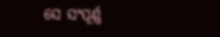ସେ ସଂପୂର୍ଣ୍ଣ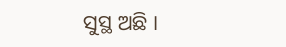ସୁସ୍ଥ ଅଛି ।